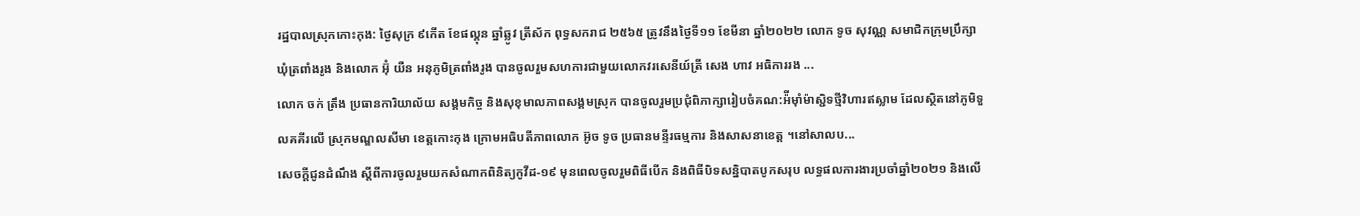រដ្ឋបាលស្រុកកោះកុង: ថ្ងៃសុក្រ ៩កើត ខែផល្គុន ឆ្នាំឆ្លូវ ត្រីស័ក ពុទ្ធសករាជ ២៥៦៥ ត្រូវនឹងថ្ងៃទី១១ ខែមីនា ឆ្នាំ២០២២ លោក ទូច សុវណ្ណ សមាជិកក្រុមប្រឹក្សាឃុំត្រពាំងរូង និងលោក អ៊ុំ យឺន អនុភូមិត្រពាំងរូង បានចូលរួមសហការជាមួយលោកវរសេនីយ៍ត្រី សេង ហាវ អធិការរង ...
លោក ចក់ ត្រឹង ប្រធានការិយាល័យ សង្គមកិច្ច និងសុខុមាលភាពសង្គមស្រុក បានចូលរួមប្រជុំពិភាក្សារៀបចំគណ:អ៉ីម៉ាំម៉ាស្ជិទថ្មីវិហារឥស្លាម ដែលស្ថិតនៅភូមិទួលគគីរលើ ស្រុកមណ្ឌលសីមា ខេត្តកោះកុង ក្រោមអធិបតីភាពលោក អ៊ូច ទូច ប្រធានមន្ទីរធម្មការ និងសាសនាខេត្ត ។នៅសាលប...
សេចក្តីជូនដំណឹង ស្តីពីការចូលរួមយកសំណាកពិនិត្យកូវីដ-១៩ មុនពេលចូលរួមពិធីបើក និងពិធីបិទសន្និបាតបូកសរុប លទ្ធផលការងារប្រចាំឆ្នាំ២០២១ និងលើ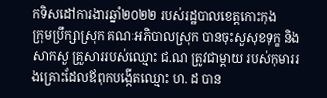កទិសដៅការងារឆ្នាំ២០២២ របស់រដ្ឋបាលខេត្តកោះកុង
ក្រុមប្រឹក្សាស្រុក គណៈអភិបាលស្រុក បានចុះសួសុខទុក្ខ និងសាកសួ គ្រួសាររបស់ឈ្មោះ ជ.ណ ត្រូវជាម្ដាយ របស់កុមាររងគ្រោះដែលឪពុកបង្កើតឈ្មោះ ហ. ដ បាន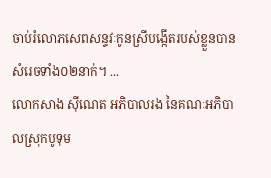ចាប់រំលោភសេពសន្ទវៈកូនស្រីបង្កើតរបស់ខ្លួនបានសំរេចទាំង០២នាក់។ ...
លោកសាង ស៊ីណេត អភិបាលរង នៃគណៈអភិបាលស្រុកបូទុម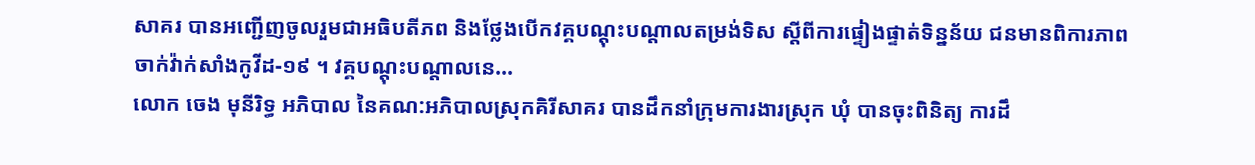សាគរ បានអញ្ជើញចូលរួមជាអធិបតីភព និងថ្លែងបើកវគ្គបណ្តុះបណ្តាលតម្រង់ទិស ស្តីពីការផ្ទៀងផ្ទាត់ទិន្នន័យ ជនមានពិការភាព ចាក់វ៉ាក់សាំងកូវីដ-១៩ ។ វគ្គបណ្តុះបណ្តាលនេ...
លោក ចេង មុនីរិទ្ធ អភិបាល នៃគណ:អភិបាលស្រុកគិរីសាគរ បានដឹកនាំក្រុមការងារស្រុក ឃុំ បានចុះពិនិត្យ ការដឹ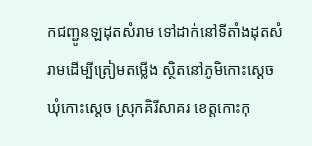កជញ្ជូនឡដុតសំរាម ទៅដាក់នៅទីតាំងដុតសំរាមដើម្បីត្រៀមតម្លើង ស្ថិតនៅភូមិកោះស្តេច ឃុំកោះស្តេច ស្រុកគិរីសាគរ ខេត្តកោះកុ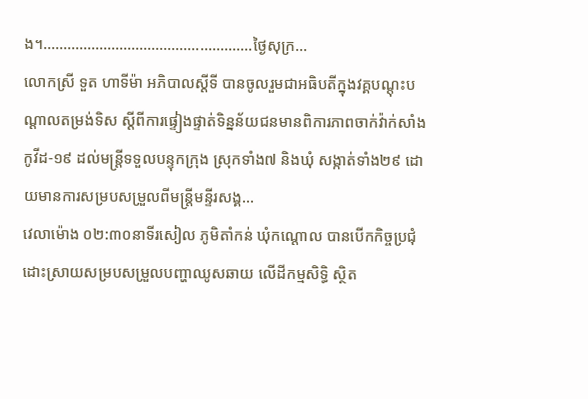ង។…………………………………………….ថ្ងៃសុក្រ...
លោកស្រី ទួត ហាទីម៉ា អភិបាលស្ដីទី បានចូលរួមជាអធិបតីក្នុងវគ្គបណ្ដុះបណ្ដាលតម្រង់ទិស ស្ដីពីការផ្ទៀងផ្ទាត់ទិន្នន័យជនមានពិការភាពចាក់វ៉ាក់សាំងកូវីដ-១៩ ដល់មន្ត្រីទទួលបន្ទុកក្រុង ស្រុកទាំង៧ និងឃុំ សង្កាត់ទាំង២៩ ដោយមានការសម្របសម្រួលពីមន្រ្ដីមន្ទីរសង្គ...
វេលាម៉ោង ០២:៣០នាទីរសៀល ភូមិតាំកន់ ឃុំកណ្តោល បានបើកកិច្ចប្រជុំដោះស្រាយសម្របសម្រួលបញ្ហាឈូសឆាយ លើដីកម្មសិទ្ធិ ស្ថិត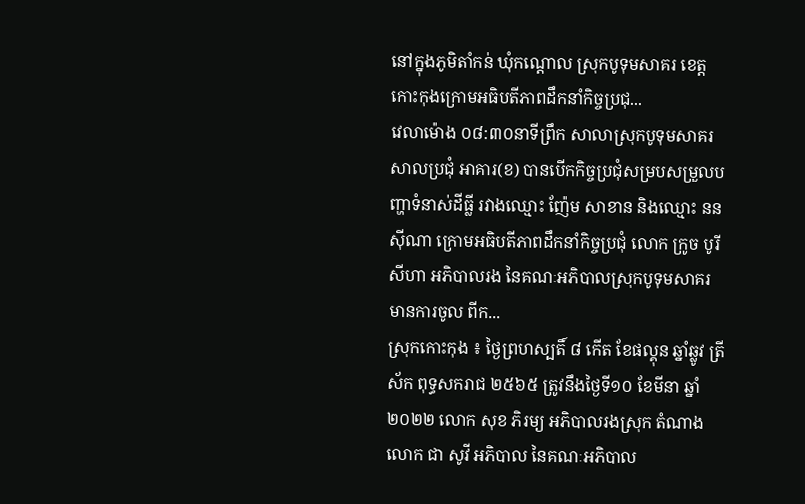នៅក្នុងភូមិតាំកន់ ឃុំកណ្តោល ស្រុកបូទុមសាគរ ខេត្តកោះកុងក្រោមអធិបតីភាពដឹកនាំកិច្ចប្រជុ...
វេលាម៉ោង ០៨:៣០នាទីព្រឹក សាលាស្រុកបូទុមសាគរ សាលប្រជុំ អាគារ(ខ) បានបើកកិច្ចប្រជុំសម្របសម្រួលបញ្ហាទំនាស់ដីធ្លី រវាងឈ្មោះ ញ៉ែម សាខាន និងឈ្មោះ នន ស៊ីណា ក្រោមអធិបតីភាពដឹកនាំកិច្ចប្រជុំ លោក ក្រូច បូរីសីហា អភិបាលរង នៃគណៈអភិបាលស្រុកបូទុមសាគរ មានការចូល ពីក...
ស្រុកកោះកុង ៖ ថ្ងៃព្រហស្បតិ៍ ៨ កើត ខែផល្គុន ឆ្នាំឆ្លូវ ត្រីស័ក ពុទ្ធសករាជ ២៥៦៥ ត្រូវនឹងថ្ងៃទី១០ ខែមីនា ឆ្នាំ២០២២ លោក សុខ ភិរម្យ អភិបាលរងស្រុក តំណាងលោក ជា សូវី អភិបាល នៃគណៈអភិបាល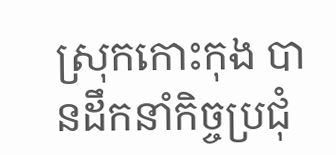ស្រុកកោះកុង បានដឹកនាំកិច្ចប្រជុំ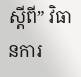ស្ដីពី” វិធានការ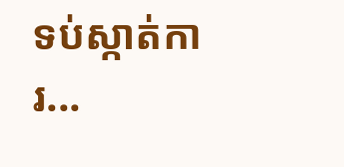ទប់ស្កាត់ការ...